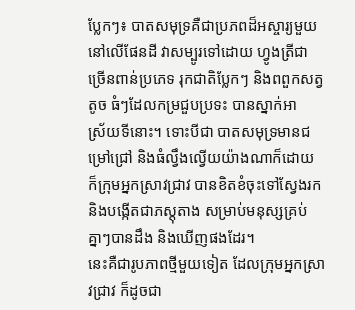ប្លែកៗ៖ បាតសមុទ្រគឺជាប្រភពដ៏អស្ចារ្យមួយ នៅលើផែនដី វាសម្បូរទៅដោយ ហ្វូងត្រីជា
ច្រើនពាន់ប្រភេទ រុកជាតិប្លែកៗ និងពពួកសត្វតូច ធំៗដែលកម្រជួបប្រទះ បានស្នាក់អា
ស្រ័យទីនោះ។ ទោះបីជា បាតសមុទ្រមានជម្រៅជ្រៅ និងធំល្វឹងល្វើយយ៉ាងណាក៏ដោយ
ក៏ក្រុមអ្នកស្រាវជ្រាវ បានខិតខំចុះទៅស្វែងរក និងបង្កើតជាភស្ដុតាង សម្រាប់មនុស្សគ្រប់
គ្នាៗបានដឹង និងឃើញផងដែរ។
នេះគឺជារូបភាពថ្មីមួយទៀត ដែលក្រុមអ្នកស្រាវជ្រាវ ក៏ដូចជា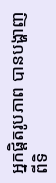អ្នកផ្ដិតរូបភាព បានបង្ហាញ
ពីទិ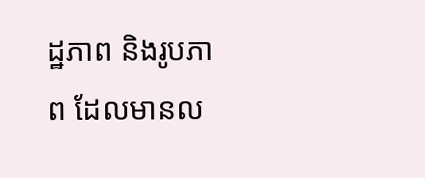ដ្ឋភាព និងរូបភាព ដែលមានល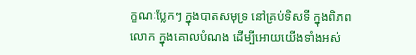ក្ខណៈប្លែកៗ ក្នុងបាតសមុទ្រ នៅគ្រប់ទិសទី ក្នុងពិភព
លោក ក្នុងគោលបំណង ដើម្បីអោយយើងទាំងអស់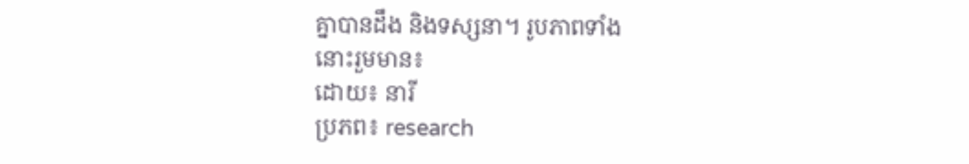គ្នាបានដឹង និងទស្សនា។ រូបភាពទាំង
នោះរួមមាន៖
ដោយ៖ នារី
ប្រភព៖ research